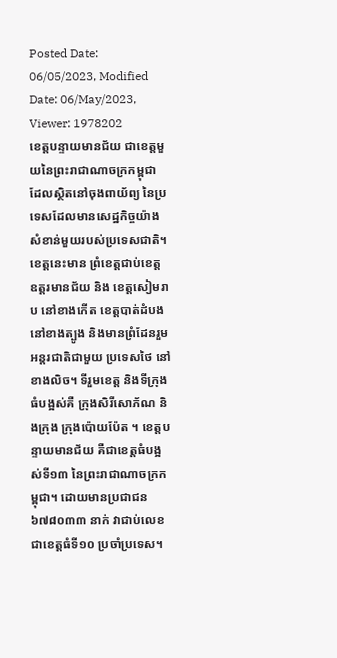Posted Date: 06/05/2023, Modified Date: 06/May/2023, Viewer: 1978202
ខេត្តបន្ទាយមានជ័យ ជាខេត្តមួយនៃព្រះរាជាណាចក្រកម្ពុជា ដែលស្ថិតនៅចុងពាយ័ព្យ នៃប្រទេសដែលមានសេដ្ឋកិច្ចយ៉ាងសំខាន់មួយរបស់ប្រទេសជាតិ។ ខេត្តនេះមាន ព្រំខេត្តជាប់ខេត្ត ឧត្តរមានជ័យ និង ខេត្តសៀមរាប នៅខាងកើត ខេត្តបាត់ដំបង នៅខាងត្បូង និងមានព្រំដែនរួមអន្តរជាតិជាមួយ ប្រទេសថៃ នៅខាងលិច។ ទីរួមខេត្ត និងទីក្រុងធំបង្អស់គឺ ក្រុងសិរីសោភ័ណ និងក្រុង ក្រុងប៉ោយប៉ែត ។ ខេត្តបន្ទាយមានជ័យ គឺជាខេត្តធំបង្អស់ទី១៣ នៃព្រះរាជាណាចក្រកម្ពុជា។ ដោយមានប្រជាជន ៦៧៨០៣៣ នាក់ វាជាប់លេខជាខេត្តធំទី១០ ប្រចាំប្រទេស។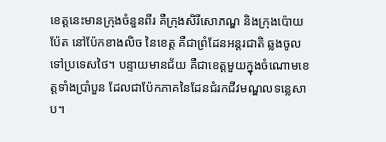ខេត្តនេះមានក្រុងចំនួនពីរ គឺក្រុងសិរីសោភណ្ឌ និងក្រុងប៉ោយប៉ែត នៅប៉ែកខាងលិច នៃខេត្ត គឺជាព្រំដែនអន្តរជាតិ ឆ្លងចូលទៅប្រទេសថៃ។ បន្ទាយមានជ័យ គឺជាខេត្តមួយក្នុងចំណោមខេត្តទាំងប្រាំបួន ដែលជាប៉ែកភាគនៃដែនជំរកជីវមណ្ឌលទន្លេសាប។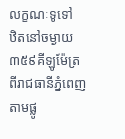លក្ខណៈទូទៅ
ឋិតនៅចម្ងាយ៣៥៩គីឡូម៉ែត្រ ពីរាជធានីភ្នំពេញតាមផ្លូ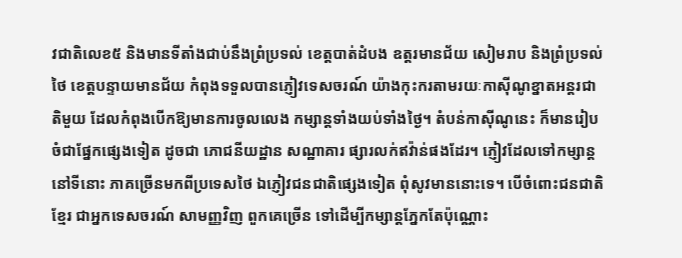វជាតិលេខ៥ និងមានទីតាំងជាប់នឹងព្រំប្រទល់ ខេត្តបាត់ដំបង ឧត្ដរមានជ័យ សៀមរាប និងព្រំប្រទល់ថៃ ខេត្តបន្ទាយមានជ័យ កំពុងទទួលបានភ្ញៀវទេសចរណ៍ យ៉ាងកុះករតាមរយៈកាស៊ីណូខ្នាតអន្តរជាតិមួយ ដែលកំពុងបើកឱ្យមានការចូលលេង កម្សាន្តទាំងយប់ទាំងថ្ងៃ។ តំបន់កាស៊ីណូនេះ ក៏មានរៀបចំជាផ្នែកផ្សេងទៀត ដូចជា ភោជនីយដ្ឋាន សណ្ឋាគារ ផ្សារលក់ឥវ៉ាន់ផងដែរ។ ភ្ញៀវដែលទៅកម្សាន្តនៅទីនោះ ភាគច្រើនមកពីប្រទេសថៃ ឯភ្ញៀវជនជាតិផ្សេងទៀត ពុំសូវមាននោះទេ។ បើចំពោះជនជាតិខ្មែរ ជាអ្នកទេសចរណ៍ សាមញ្ញវិញ ពួកគេច្រើន ទៅដើម្បីកម្សាន្តភ្នែកតែប៉ុណ្ណោះ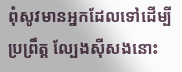ពុំសូវមានអ្នកដែលទៅដើម្បីប្រព្រឹត្ត ល្បែងស៊ីសងនោះ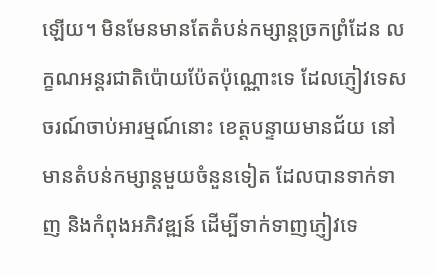ឡើយ។ មិនមែនមានតែតំបន់កម្សាន្តច្រកព្រំដែន លក្ខណអន្តរជាតិប៉ោយប៉ែតប៉ុណ្ណោះទេ ដែលភ្ញៀវទេសចរណ៍ចាប់អារម្មណ៍នោះ ខេត្តបន្ទាយមានជ័យ នៅមានតំបន់កម្សាន្តមួយចំនួនទៀត ដែលបានទាក់ទាញ និងកំពុងអភិវឌ្ឍន៍ ដើម្បីទាក់ទាញភ្ញៀវទេ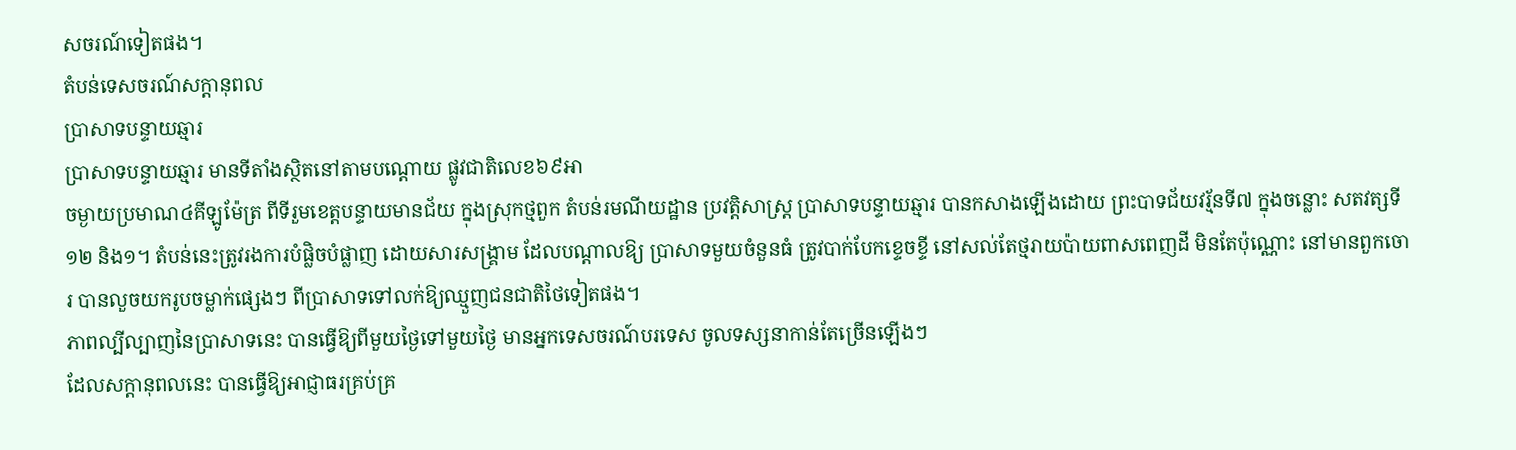សចរណ៍ទៀតផង។
តំបន់ទេសចរណ៍សក្តានុពល
ប្រាសាទបន្ទាយឆ្មារ
ប្រាសាទបន្ទាយឆ្មារ មានទីតាំងស្ថិតនៅតាមបណ្តោយ ផ្លូវជាតិលេខ៦៩អា
ចម្ងាយប្រមាណ៤គីឡូម៉ែត្រ ពីទីរួមខេត្តបន្ទាយមានជ័យ ក្នុងស្រុកថ្មពួក តំបន់រមណីយដ្ឋាន ប្រវត្តិសាស្ត្រ ប្រាសាទបន្ទាយឆ្មារ បានកសាងឡើងដោយ ព្រះបាទជ័យវរ្ម័នទី៧ ក្នុងចន្លោះ សតវត្សទី១២ និង១។ តំបន់នេះត្រូវរងការបំផ្លិចបំផ្លាញ ដោយសារសង្គ្រាម ដែលបណ្ដាលឱ្យ ប្រាសាទមួយចំនួនធំ ត្រូវបាក់បែកខ្ទេចខ្ទី នៅសល់តែថ្មរាយប៉ាយពាសពេញដី មិនតែប៉ុណ្ណោះ នៅមានពួកចោរ បានលួចយករូបចម្លាក់ផ្សេងៗ ពីប្រាសាទទៅលក់ឱ្យឈ្មួញជនជាតិថៃទៀតផង។
ភាពល្បីល្បាញនៃប្រាសាទនេះ បានធ្វើឱ្យពីមួយថ្ងៃទៅមួយថ្ងៃ មានអ្នកទេសចរណ៍បរទេស ចូលទស្សនាកាន់តែច្រើនឡើងៗ
ដែលសក្ដានុពលនេះ បានធ្វើឱ្យអាជ្ញាធរគ្រប់គ្រ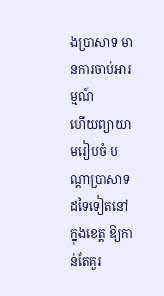ងប្រាសាទ មានការចាប់អារម្មណ៍
ហើយព្យាយាមរៀបចំ បណ្ដាប្រាសាទដទៃទៀតនៅក្នុងខេត្ត ឱ្យកាន់តែគួរ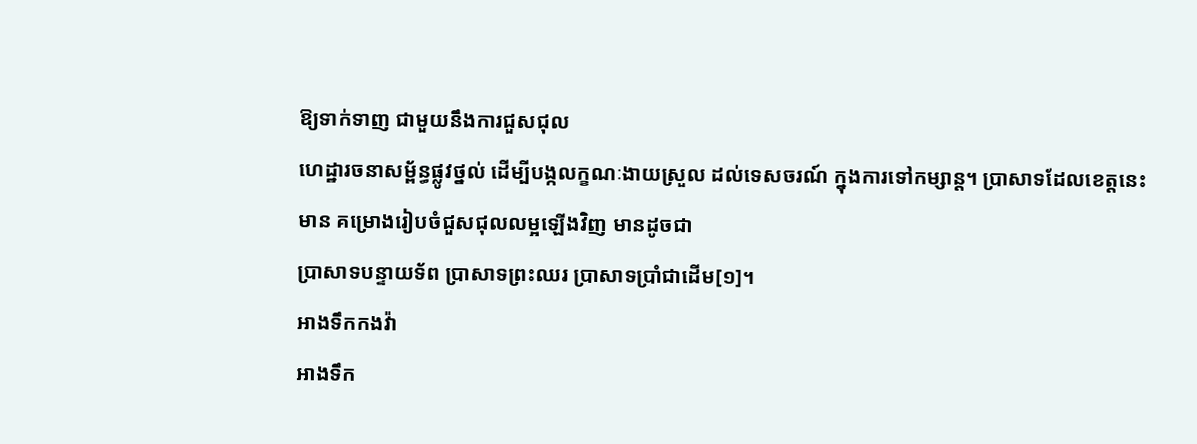ឱ្យទាក់ទាញ ជាមួយនឹងការជួសជុល
ហេដ្ឋារចនាសម្ព័ន្ធផ្លូវថ្នល់ ដើម្បីបង្កលក្ខណៈងាយស្រួល ដល់ទេសចរណ៍ ក្នុងការទៅកម្សាន្ត។ ប្រាសាទដែលខេត្តនេះមាន គម្រោងរៀបចំជួសជុលលម្អឡើងវិញ មានដូចជា
ប្រាសាទបន្ទាយទ័ព ប្រាសាទព្រះឈរ ប្រាសាទប្រាំជាដើម[១]។
អាងទឹកកងវ៉ា
អាងទឹក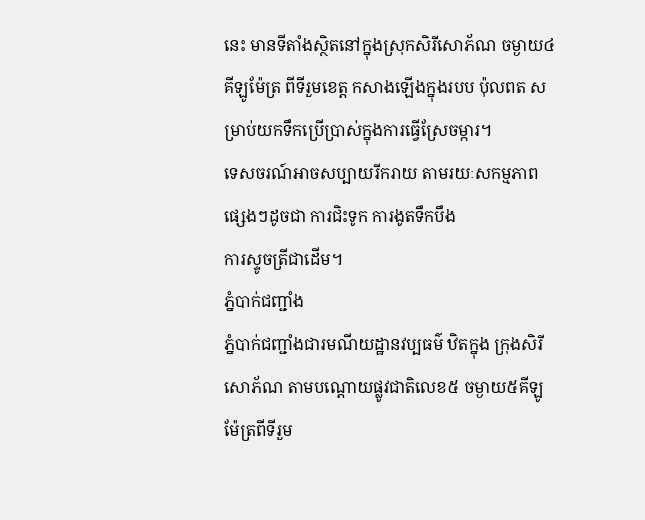នេះ មានទីតាំងស្ថិតនៅក្នុងស្រុកសិរីសោភ័ណ ចម្ងាយ៤គីឡូម៉ែត្រ ពីទីរួមខេត្ត កសាងឡើងក្នុងរបប ប៉ុលពត សម្រាប់យកទឹកប្រើប្រាស់ក្នុងការធ្វើស្រែចម្ការ។
ទេសចរណ៍អាចសប្បាយរីករាយ តាមរយៈសកម្មភាពផ្សេងៗដូចជា ការជិះទូក ការងូតទឹកបឹង
ការស្ទូចត្រីជាដើម។
ភ្នំបាក់ជញ្ជាំង
ភ្នំបាក់ជញ្ជាំងជារមណីយដ្ឋានវប្បធម៌ ឋិតក្នុង ក្រុងសិរីសោភ័ណ តាមបណ្តោយផ្លូវជាតិលេខ៥ ចម្ងាយ៥គីឡូ
ម៉ែត្រពីទីរួម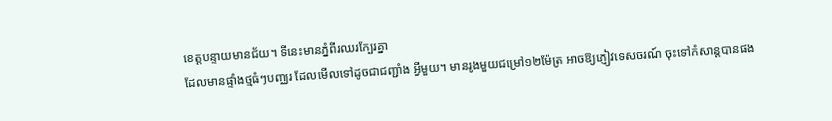ខេត្តបន្ទាយមានជ័យ។ ទីនេះមានភ្នំពីរឈរក្បែរគ្នា
ដែលមានផ្ទាំងថ្មធំៗបញ្ឈរ ដែលមើលទៅដូចជាជញ្ជាំង អ្វីមួយ។ មានរូងមួយជម្រៅ១២ម៉ែត្រ អាចឱ្យភ្ញៀវទេសចរណ៍ ចុះទៅកំសាន្តបានផង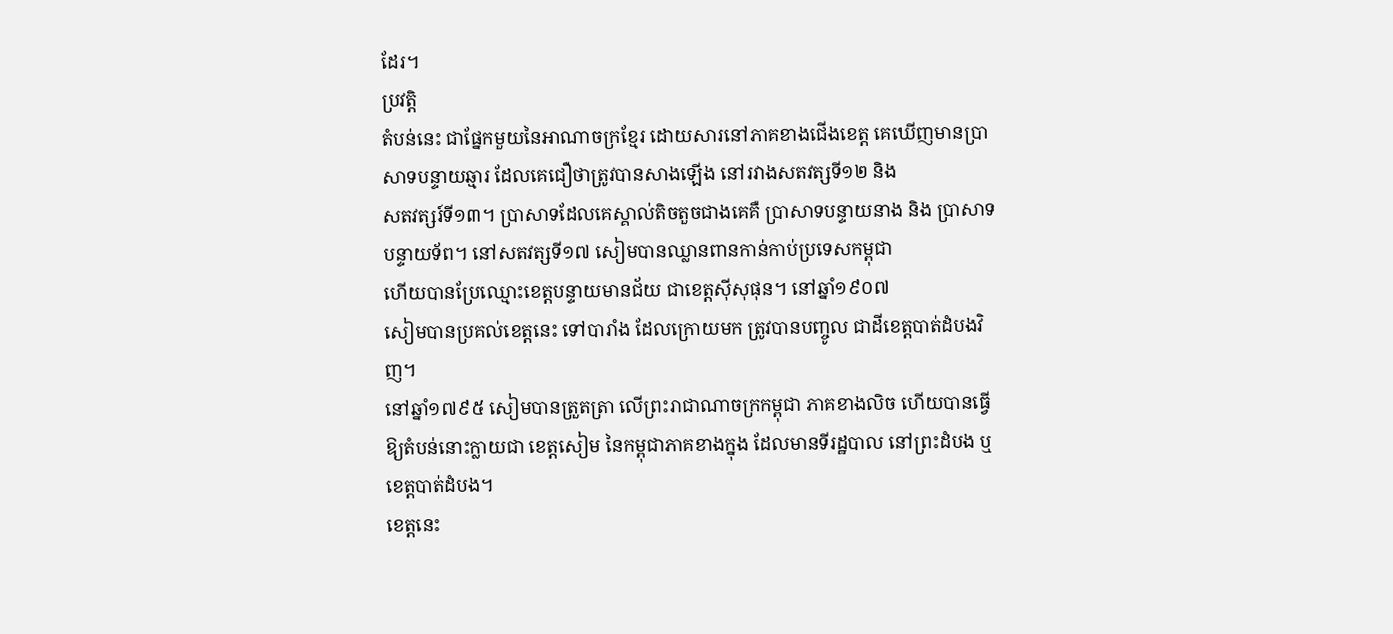ដែរ។
ប្រវត្តិ
តំបន់នេះ ជាផ្នែកមួយនៃអាណាចក្រខ្មែរ ដោយសារនៅភាគខាងជើងខេត្ត គេឃើញមានប្រាសាទបន្ទាយឆ្មារ ដែលគេជឿថាត្រូវបានសាងឡើង នៅរវាងសតវត្សទី១២ និង
សតវត្សរ៍ទី១៣។ ប្រាសាទដែលគេស្គាល់តិចតួចជាងគេគឺ ប្រាសាទបន្ទាយនាង និង ប្រាសាទបន្ទាយទ័ព។ នៅសតវត្សទី១៧ សៀមបានឈ្លានពានកាន់កាប់ប្រទេសកម្ពុជា
ហើយបានប្រែឈ្មោះខេត្តបន្ទាយមានជ័យ ជាខេត្តស៊ីសុផុន។ នៅឆ្នាំ១៩០៧
សៀមបានប្រគល់ខេត្តនេះ ទៅបារាំង ដែលក្រោយមក ត្រូវបានបញ្ចូល ជាដីខេត្តបាត់ដំបងវិញ។
នៅឆ្នាំ១៧៩៥ សៀមបានត្រួតត្រា លើព្រះរាជាណាចក្រកម្ពុជា ភាគខាងលិច ហើយបានធ្វើឱ្យតំបន់នោះក្លាយជា ខេត្តសៀម នៃកម្ពុជាភាគខាងក្នុង ដែលមានទីរដ្ឋបាល នៅព្រះដំបង ឬ ខេត្តបាត់ដំបង។
ខេត្តនេះ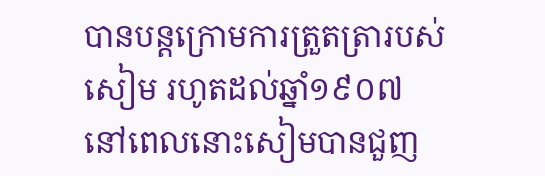បានបន្តក្រោមការត្រួតត្រារបស់សៀម រហូតដល់ឆ្នាំ១៩០៧
នៅពេលនោះសៀមបានជួញ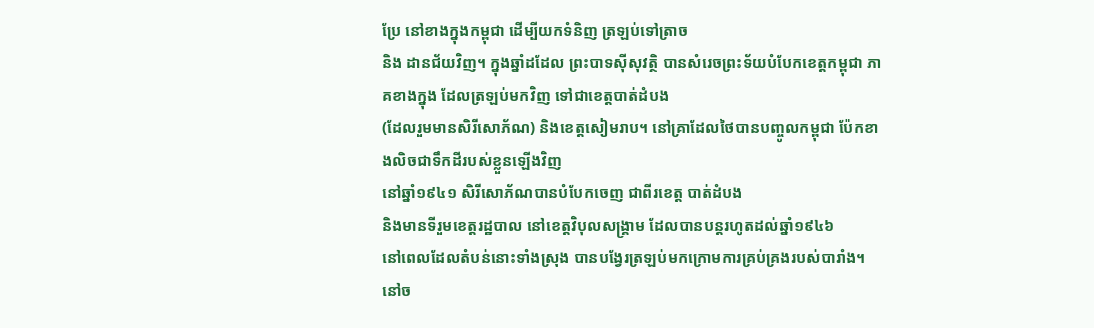ប្រែ នៅខាងក្នុងកម្ពុជា ដើម្បីយកទំនិញ ត្រឡប់ទៅត្រាច
និង ដានជ័យវិញ។ ក្នុងឆ្នាំដដែល ព្រះបាទស៊ីសុវត្ថិ បានសំរេចព្រះទ័យបំបែកខេត្តកម្ពុជា ភាគខាងក្នុង ដែលត្រឡប់មកវិញ ទៅជាខេត្តបាត់ដំបង
(ដែលរួមមានសិរីសោភ័ណ) និងខេត្តសៀមរាប។ នៅគ្រាដែលថៃបានបញ្ចូលកម្ពុជា ប៉ែកខាងលិចជាទឹកដីរបស់ខ្លួនឡើងវិញ
នៅឆ្នាំ១៩៤១ សិរីសោភ័ណបានបំបែកចេញ ជាពីរខេត្ត បាត់ដំបង
និងមានទីរួមខេត្តរដ្ឋបាល នៅខេត្តវិបុលសង្គ្រាម ដែលបានបន្តរហូតដល់ឆ្នាំ១៩៤៦
នៅពេលដែលតំបន់នោះទាំងស្រុង បានបង្វែរត្រឡប់មកក្រោមការគ្រប់គ្រងរបស់បារាំង។
នៅច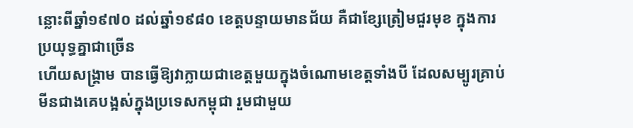ន្លោះពីឆ្នាំ១៩៧០ ដល់ឆ្នាំ១៩៨០ ខេត្តបន្ទាយមានជ័យ គឺជាខ្សែត្រៀមជួរមុខ ក្នុងការប្រយុទ្ធគ្នាជាច្រើន
ហើយសង្គ្រាម បានធ្វើឱ្យវាក្លាយជាខេត្តមួយក្នុងចំណោមខេត្តទាំងបី ដែលសម្បូរគ្រាប់មីនជាងគេបង្អស់ក្នុងប្រទេសកម្ពុជា រួមជាមួយ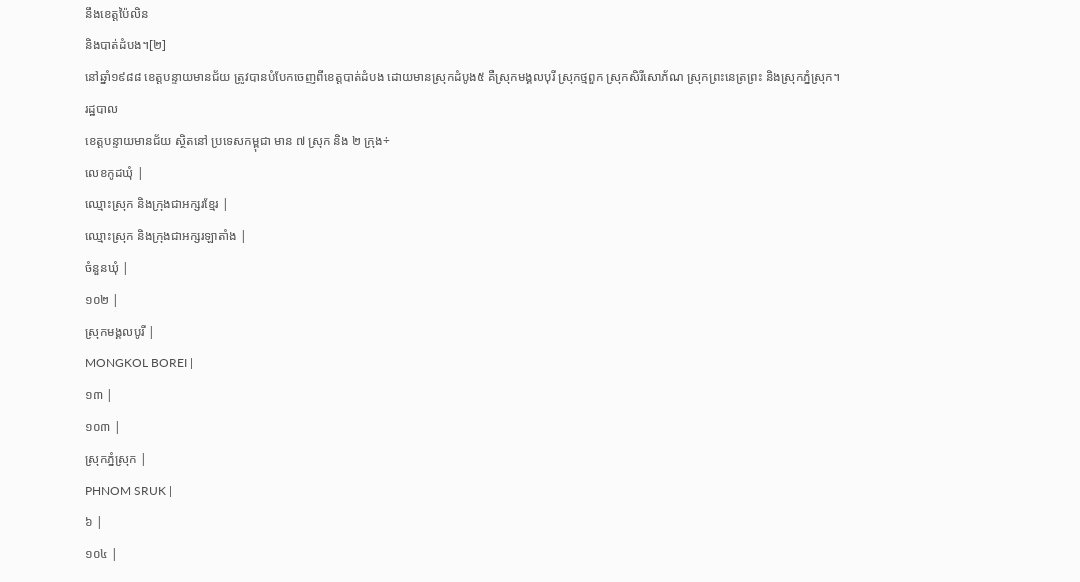នឹងខេត្តប៉ៃលិន
និងបាត់ដំបង។[២]
នៅឆ្នាំ១៩៨៨ ខេត្តបន្ទាយមានជ័យ ត្រូវបានបំបែកចេញពីខេត្តបាត់ដំបង ដោយមានស្រុកដំបូង៥ គឺស្រុកមង្គលបុរី ស្រុកថ្មពួក ស្រុកសិរីសោភ័ណ ស្រុកព្រះនេត្រព្រះ និងស្រុកភ្នំស្រុក។
រដ្ឋបាល
ខេត្តបន្ទាយមានជ័យ ស្ថិតនៅ ប្រទេសកម្ពុជា មាន ៧ ស្រុក និង ២ ក្រុង÷
លេខកូដឃុំ |
ឈ្មោះស្រុក និងក្រុងជាអក្សរខ្មែរ |
ឈ្មោះស្រុក និងក្រុងជាអក្សរឡាតាំង |
ចំនួនឃុំ |
១០២ |
ស្រុកមង្គលបូរី |
MONGKOL BOREI |
១៣ |
១០៣ |
ស្រុកភ្នំស្រុក |
PHNOM SRUK |
៦ |
១០៤ |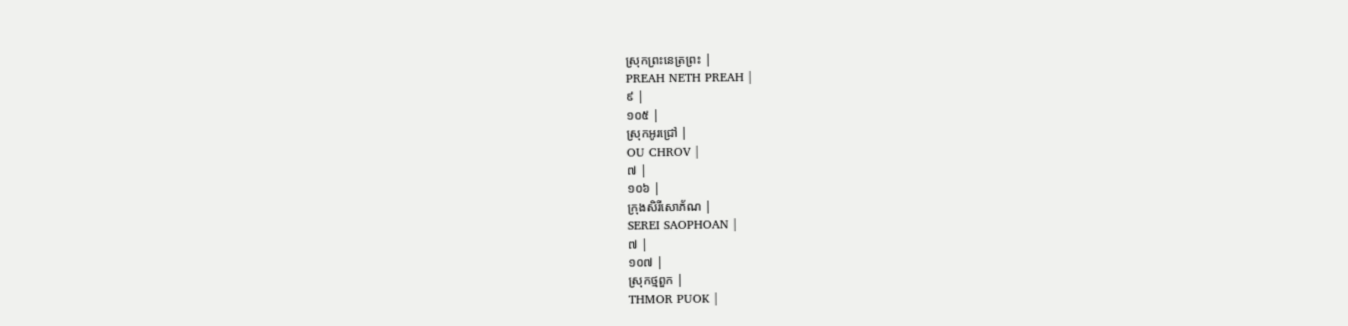ស្រុកព្រះនេត្រព្រះ |
PREAH NETH PREAH |
៩ |
១០៥ |
ស្រុកអូរជ្រៅ |
OU CHROV |
៧ |
១០៦ |
ក្រុងសិរីសោភ័ណ |
SEREI SAOPHOAN |
៧ |
១០៧ |
ស្រុកថ្មពួក |
THMOR PUOK |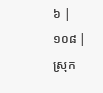៦ |
១០៨ |
ស្រុក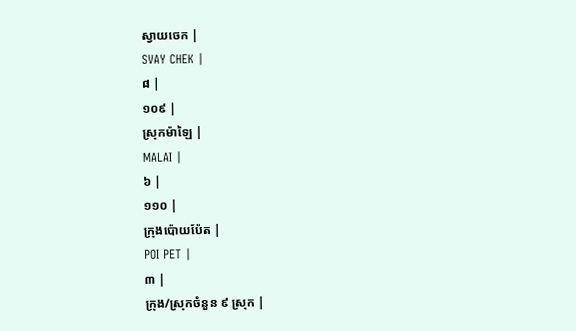ស្វាយចេក |
SVAY CHEK |
៨ |
១០៩ |
ស្រុកម៉ាឡៃ |
MALAI |
៦ |
១១០ |
ក្រុងប៉ោយប៉ែត |
POI PET |
៣ |
ក្រុង/ស្រុកចំនួន ៩ ស្រុក |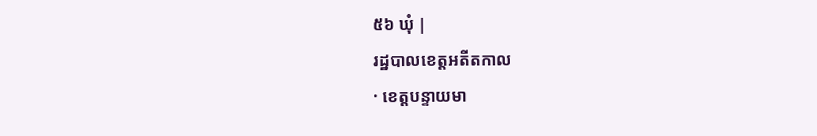៥៦ ឃុំ |
រដ្ឋបាលខេត្តអតីតកាល
· ខេត្តបន្ទាយមា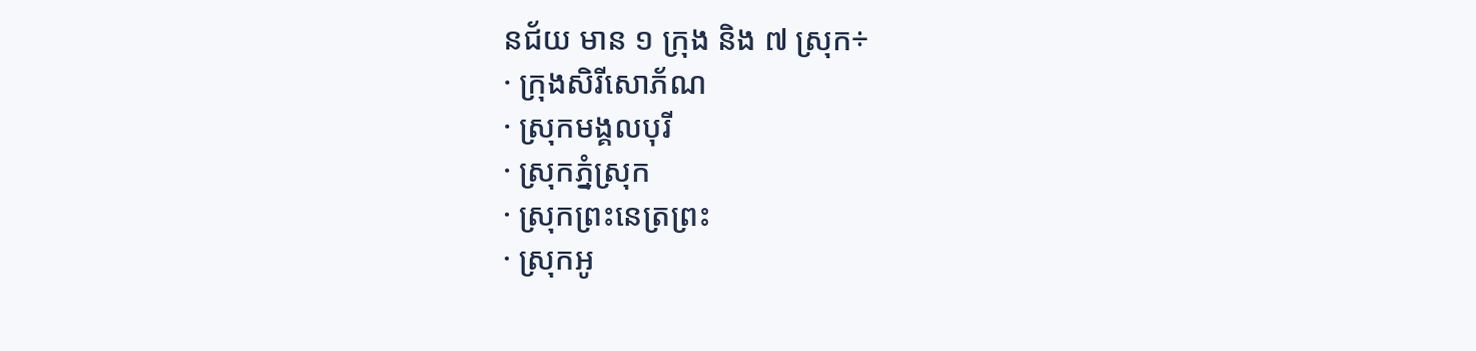នជ័យ មាន ១ ក្រុង និង ៧ ស្រុក÷
· ក្រុងសិរីសោភ័ណ
· ស្រុកមង្គលបុរី
· ស្រុកភ្នំស្រុក
· ស្រុកព្រះនេត្រព្រះ
· ស្រុកអូ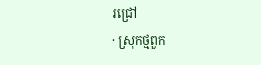រជ្រៅ
· ស្រុកថ្មពួក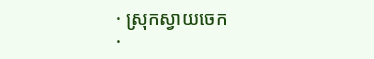· ស្រុកស្វាយចេក
·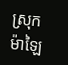ស្រុកម៉ាឡៃ